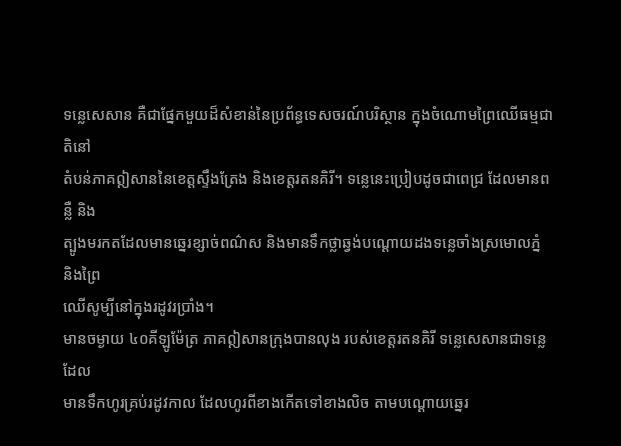ទន្លេសេសាន គឺជាផ្នែកមួយដ៏សំខាន់នៃប្រព័ន្ធទេសចរណ៍បរិស្ថាន ក្នុងចំណោមព្រៃឈើធម្មជាតិនៅ
តំបន់ភាគឦសាននៃខេត្តស្ទឹងត្រែង និងខេត្តរតនគិរី។ ទន្លេនេះប្រៀបដូចជាពេជ្រ ដែលមានពន្លឺ និង
ត្បូងមរកតដែលមានឆ្នេរខ្សាច់ពណ៌ស និងមានទឹកថ្លាឆ្វង់បណ្ដោយដងទន្លេចាំងស្រមោលភ្នំ និងព្រៃ
ឈើសូម្បីនៅក្នុងរដូវរប្រាំង។
មានចម្ងាយ ៤០គីឡូម៉ែត្រ ភាគឦសានក្រុងបានលុង របស់ខេត្តរតនគិរី ទន្លេសេសានជាទន្លេដែល
មានទឹកហូរគ្រប់រដូវកាល ដែលហូរពីខាងកើតទៅខាងលិច តាមបណ្ដោយឆ្នេរ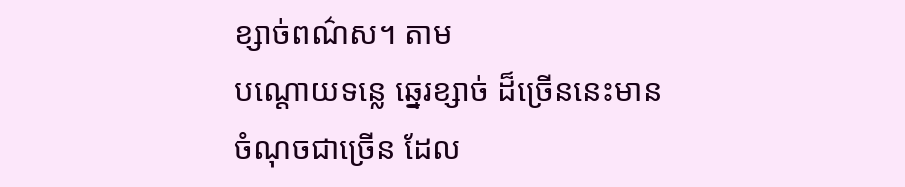ខ្សាច់ពណ៌ស។ តាម
បណ្ដោយទន្លេ ឆ្នេរខ្សាច់ ដ៏ច្រើននេះមានចំណុចជាច្រើន ដែល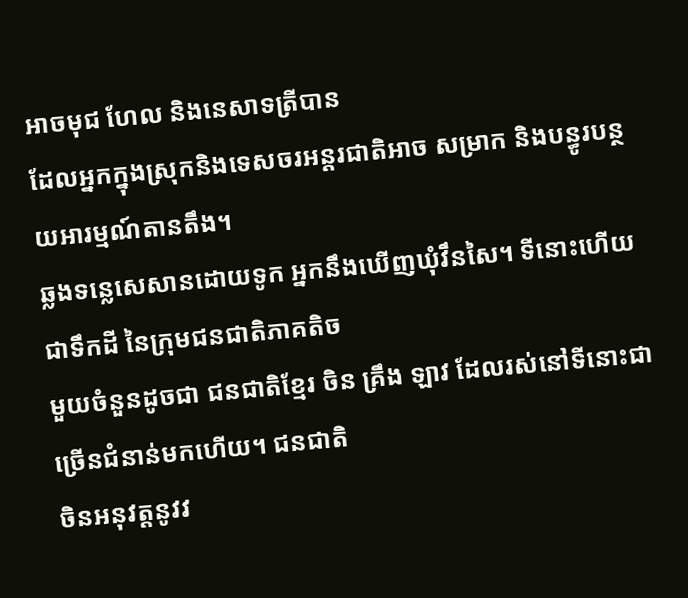អាចមុជ ហែល និងនេសាទត្រីបាន
ដែលអ្នកក្នុងស្រុកនិងទេសចរអន្ដរជាតិអាច សម្រាក និងបន្ធូរបន្ថយអារម្មណ៍តានតឹង។
ឆ្លងទន្លេសេសានដោយទូក អ្នកនឹងឃើញឃុំវឹនសៃ។ ទីនោះហើយជាទឹកដី នៃក្រុមជនជាតិភាគតិច
មួយចំនួនដូចជា ជនជាតិខ្មែរ ចិន គ្រឹង ឡាវ ដែលរស់នៅទីនោះជាច្រើនជំនាន់មកហើយ។ ជនជាតិ
ចិនអនុវត្តនូវវ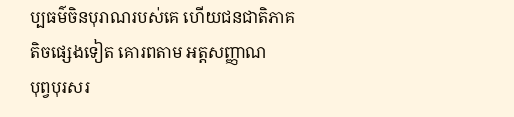ប្បធម៌ចិនបុរាណរបស់គេ ហើយជនជាតិភាគតិចផ្សេងទៀត គោរពតាម អត្តសញ្ញាណ
បុព្វបុរសរ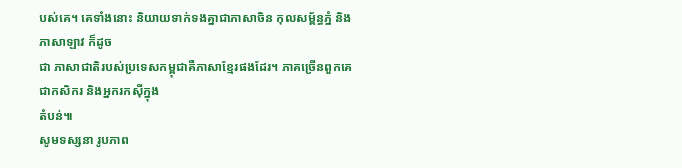បស់គេ។ គេទាំងនោះ និយាយទាក់ទងគ្នាជាភាសាចិន កុលសម្ព័ន្ធភ្នំ និងភាសាឡាវ ក៏ដូច
ជា ភាសាជាតិរបស់ប្រទេសកម្ពុជាគឺភាសាខ្មែរផងដែរ។ ភាគច្រើនពួកគេជាកសិករ និងអ្នករកស៊ីក្នុង
តំបន់៕
សូមទស្សនា រូបភាព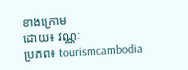ខាងក្រោម
ដោយ៖ វណ្ណៈ
ប្រភព៖ tourismcambodia